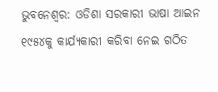ଭୁବନେଶ୍ୱର: ଓଡିଶା ସରକାରୀ ଭାଷା ଆଇନ ୧୯୫୪କୁ କାର୍ଯ୍ୟକାରୀ କରିବା ନେଇ ଗଠିତ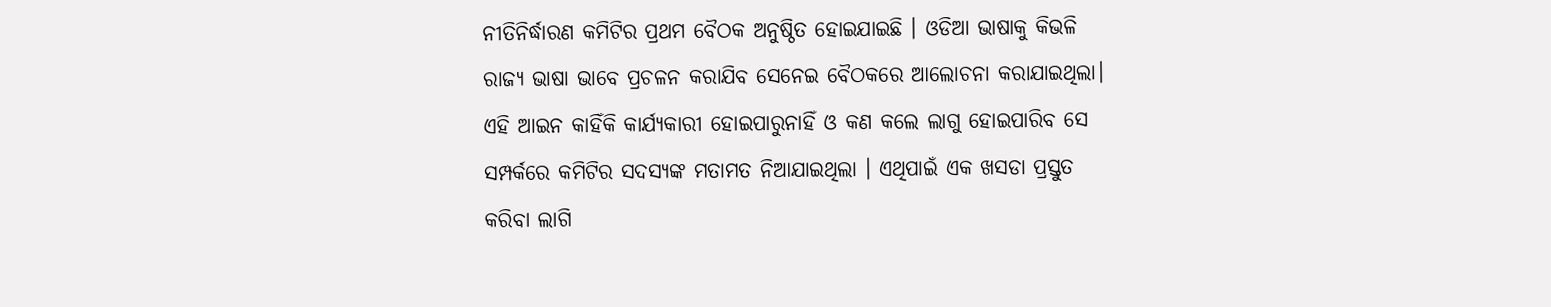ନୀତିନିର୍ଦ୍ଧାରଣ କମିଟିର ପ୍ରଥମ ବୈଠକ ଅନୁଷ୍ଠିତ ହୋଇଯାଇଛି । ଓଡିଆ ଭାଷାକୁ କିଭଳି ରାଜ୍ୟ ଭାଷା ଭାବେ ପ୍ରଚଳନ କରାଯିବ ସେନେଇ ବୈଠକରେ ଆଲୋଚନା କରାଯାଇଥିଲା। ଏହି ଆଇନ କାହିଁକି କାର୍ଯ୍ୟକାରୀ ହୋଇପାରୁନାହିଁ ଓ କଣ କଲେ ଲାଗୁ ହୋଇପାରିବ ସେ ସମ୍ପର୍କରେ କମିଟିର ସଦସ୍ୟଙ୍କ ମତାମତ ନିଆଯାଇଥିଲା । ଏଥିପାଇଁ ଏକ ଖସଡା ପ୍ରସ୍ତୁତ କରିବା ଲାଗି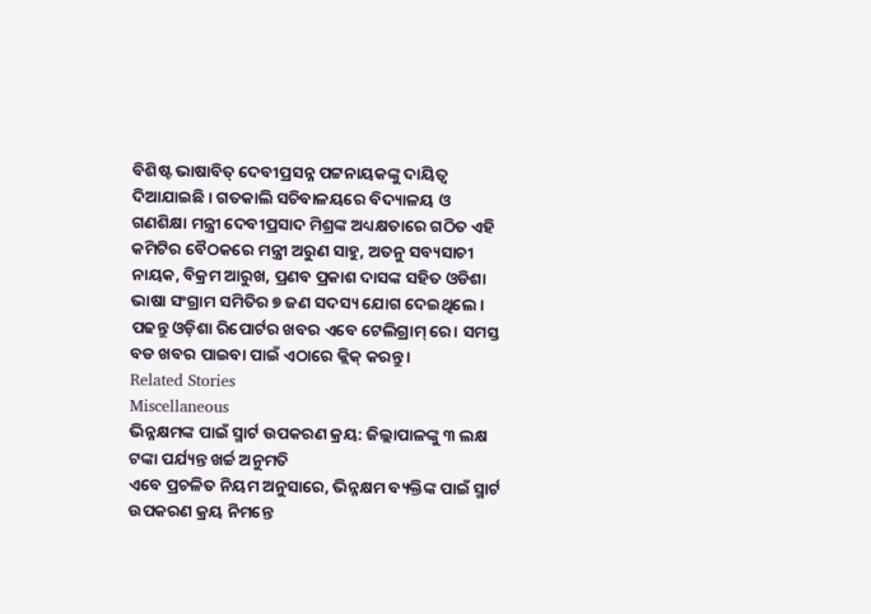ବିଶିଷ୍ଟ ଭାଷାବିତ୍ ଦେବୀପ୍ରସନ୍ନ ପଟ୍ଟନାୟକଙ୍କୁ ଦାୟିତ୍ୱ ଦିଆଯାଇଛି । ଗତକାଲି ସଚିବାଳୟରେ ବିଦ୍ୟାଳୟ ଓ ଗଣଶିକ୍ଷା ମନ୍ତ୍ରୀ ଦେବୀପ୍ରସାଦ ମିଶ୍ରଙ୍କ ଅଧ୍ୟକ୍ଷତାରେ ଗଠିତ ଏହି କମିଟିର ବୈଠକରେ ମନ୍ତ୍ରୀ ଅରୁଣ ସାହୁ, ଅତନୁ ସବ୍ୟସାଚୀ ନାୟକ, ବିକ୍ରମ ଆରୁଖ, ପ୍ରଣବ ପ୍ରକାଶ ଦାସଙ୍କ ସହିତ ଓଡିଶା ଭାଷା ସଂଗ୍ରାମ ସମିତିର ୭ ଜଣ ସଦସ୍ୟ ଯୋଗ ଦେଇଥିଲେ ।
ପଢନ୍ତୁ ଓଡ଼ିଶା ରିପୋର୍ଟର ଖବର ଏବେ ଟେଲିଗ୍ରାମ୍ ରେ। ସମସ୍ତ ବଡ ଖବର ପାଇବା ପାଇଁ ଏଠାରେ କ୍ଲିକ୍ କରନ୍ତୁ।
Related Stories
Miscellaneous
ଭିନ୍ନକ୍ଷମଙ୍କ ପାଇଁ ସ୍ମାର୍ଟ ଉପକରଣ କ୍ରୟ: ଜିଲ୍ଲାପାଳଙ୍କୁ ୩ ଲକ୍ଷ ଟଙ୍କା ପର୍ଯ୍ୟନ୍ତ ଖର୍ଚ୍ଚ ଅନୁମତି
ଏବେ ପ୍ରଚଳିତ ନିୟମ ଅନୁସାରେ, ଭିନ୍ନକ୍ଷମ ବ୍ୟକ୍ତିଙ୍କ ପାଇଁ ସ୍ମାର୍ଟ ଉପକରଣ କ୍ରୟ ନିମନ୍ତେ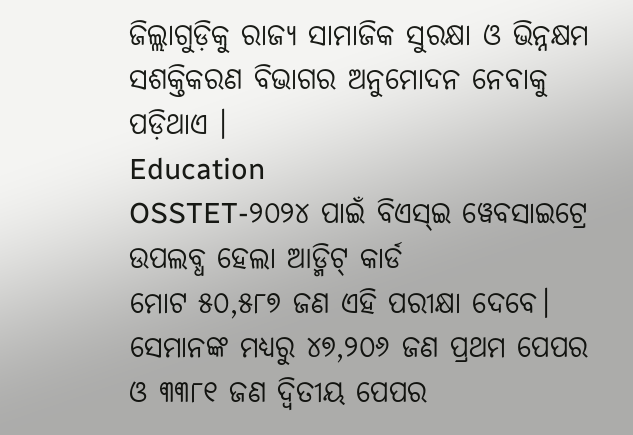ଜିଲ୍ଲାଗୁଡ଼ିକୁ ରାଜ୍ୟ ସାମାଜିକ ସୁରକ୍ଷା ଓ ଭିନ୍ନକ୍ଷମ ସଶକ୍ତିକରଣ ବିଭାଗର ଅନୁମୋଦନ ନେବାକୁ ପଡ଼ିଥାଏ ।
Education
OSSTET-୨୦୨୪ ପାଇଁ ବିଏସ୍ଇ ୱେବସାଇଟ୍ରେ ଉପଲବ୍ଧ ହେଲା ଆଡ୍ମିଟ୍ କାର୍ଡ
ମୋଟ ୫୦,୫୮୭ ଜଣ ଏହି ପରୀକ୍ଷା ଦେବେ। ସେମାନଙ୍କ ମଧ୍ୟରୁ ୪୭,୨୦୬ ଜଣ ପ୍ରଥମ ପେପର ଓ ୩୩୮୧ ଜଣ ଦ୍ୱିତୀୟ ପେପର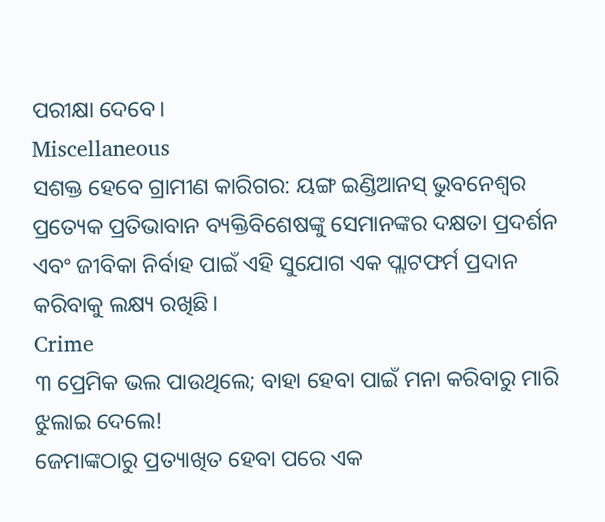ପରୀକ୍ଷା ଦେବେ।
Miscellaneous
ସଶକ୍ତ ହେବେ ଗ୍ରାମୀଣ କାରିଗର: ୟଙ୍ଗ ଇଣ୍ଡିଆନସ୍ ଭୁବନେଶ୍ୱର
ପ୍ରତ୍ୟେକ ପ୍ରତିଭାବାନ ବ୍ୟକ୍ତିବିଶେଷଙ୍କୁ ସେମାନଙ୍କର ଦକ୍ଷତା ପ୍ରଦର୍ଶନ ଏବଂ ଜୀବିକା ନିର୍ବାହ ପାଇଁ ଏହି ସୁଯୋଗ ଏକ ପ୍ଲାଟଫର୍ମ ପ୍ରଦାନ କରିବାକୁ ଲକ୍ଷ୍ୟ ରଖିଛି।
Crime
୩ ପ୍ରେମିକ ଭଲ ପାଉଥିଲେ; ବାହା ହେବା ପାଇଁ ମନା କରିବାରୁ ମାରି ଝୁଲାଇ ଦେଲେ!
ଜେମାଙ୍କଠାରୁ ପ୍ରତ୍ୟାଖିତ ହେବା ପରେ ଏକ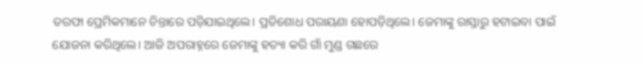ତରଫା ପ୍ରେମିକମାନେ ଚିନ୍ତାରେ ପଡ଼ିଯାଇଥିଲେ। ପ୍ରତିଶୋଧ ପରାୟଣା ହୋପଡ଼ିଥିଲେ। ଜେମାଙ୍କୁ ରାସ୍ତାରୁ ହଟାଇବା ପାଇଁ ଯୋଜନା କରିଥିଲେ। ଆଜି ଅପରାହ୍ନରେ ଜେମାଙ୍କୁ ହତ୍ୟା କରି ଗାଁ ମୁଣ୍ଡ ଗଛରେ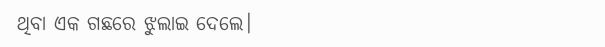ଥିବା ଏକ ଗଛରେ ଝୁଲାଇ ଦେଲେ।